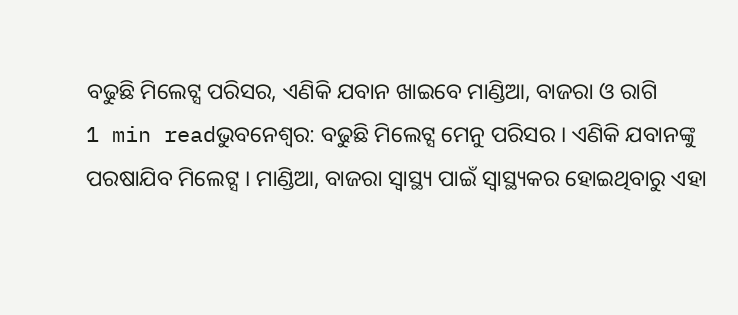ବଢୁଛି ମିଲେଟ୍ସ ପରିସର, ଏଣିକି ଯବାନ ଖାଇବେ ମାଣ୍ଡିଆ, ବାଜରା ଓ ରାଗି
1 min readଭୁବନେଶ୍ୱର: ବଢୁଛି ମିଲେଟ୍ସ ମେନୁ ପରିସର । ଏଣିକି ଯବାନଙ୍କୁ ପରଷାଯିବ ମିଲେଟ୍ସ । ମାଣ୍ଡିଆ, ବାଜରା ସ୍ୱାସ୍ଥ୍ୟ ପାଇଁ ସ୍ବାସ୍ଥ୍ୟକର ହୋଇଥିବାରୁ ଏହା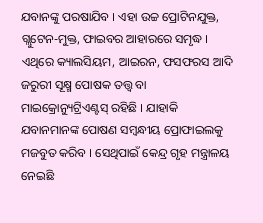ଯବାନଙ୍କୁ ପରଷାଯିବ । ଏହା ଉଚ୍ଚ ପ୍ରୋଟିନଯୁକ୍ତ, ଗ୍ଲୁଟେନ-ମୁକ୍ତ, ଫାଇବର ଆହାରରେ ସମୃଦ୍ଧ । ଏଥିରେ କ୍ୟାଲସିୟମ, ଆଇରନ, ଫସଫରସ ଆଦି ଜରୁରୀ ସୂକ୍ଷ୍ମ ପୋଷକ ତତ୍ତ୍ୱ ବା ମାଇକ୍ରୋନ୍ୟୁଟ୍ରିଏଣ୍ଟସ୍ ରହିଛି । ଯାହାକି ଯବାନମାନଙ୍କ ପୋଷଣ ସମ୍ବନ୍ଧୀୟ ପ୍ରୋଫାଇଲକୁ ମଜବୁତ କରିବ । ସେଥିପାଇଁ କେନ୍ଦ୍ର ଗୃହ ମନ୍ତ୍ରାଳୟ ନେଇଛି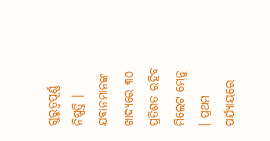ଗୁରୁତ୍ବପୂର୍ଣ୍ଣ ନିଷ୍ପତ୍ତି । ଯବାନମାନଙ୍କ ଖାଦ୍ୟରେ ୩୦ ପ୍ରତିଶତ ରହିବ ମିଲେଟ ମେନୁ । ପ୍ରଥମ ପର୍ଯ୍ୟାୟରେ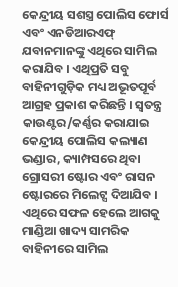କେନ୍ଦ୍ରୀୟ ସଶସ୍ତ୍ର ପୋଲିସ ଫୋର୍ସ ଏବଂ ଏନଡିଆରଏଫ୍ ଯବାନମାନଙ୍କୁ ଏଥିରେ ସାମିଲ କରାଯିବ । ଏଥିପ୍ରତି ସବୁ ବାହିନୀଗୁଡ଼ିକ ମଧ୍ୟ ଅଭୂତପୂର୍ବ ଆଗ୍ରହ ପ୍ରକାଶ କରିଛନ୍ତି । ସ୍ୱତନ୍ତ୍ର କାଉଣ୍ଟର/କର୍ଣ୍ଣର କରାଯାଇ କେନ୍ଦ୍ରୀୟ ପୋଲିସ କଲ୍ୟାଣ ଭଣ୍ଡାର, କ୍ୟାମ୍ପସରେ ଥିବା ଗ୍ରୋସରୀ ଷ୍ଟୋର ଏବଂ ରାସନ ଷ୍ଟୋରରେ ମିଲେଟ୍ସ ଦିଆଯିବ । ଏଥିରେ ସଫଳ ହେଲେ ଆଗକୁ ମାଣ୍ଡିଆ ଖାଦ୍ୟ ସାମରିକ ବାହିନୀରେ ସାମିଲ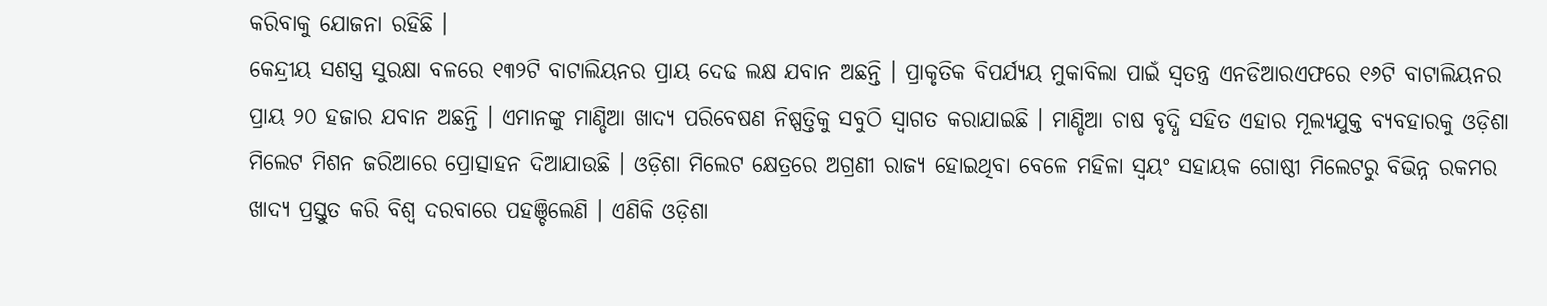କରିବାକୁ ଯୋଜନା ରହିଛି ।
କେନ୍ଦ୍ରୀୟ ସଶସ୍ତ୍ର ସୁରକ୍ଷା ବଳରେ ୧୩୨ଟି ବାଟାଲିୟନର ପ୍ରାୟ ଦେଢ ଲକ୍ଷ ଯବାନ ଅଛନ୍ତି । ପ୍ରାକୃତିକ ବିପର୍ଯ୍ୟୟ ମୁକାବିଲା ପାଇଁ ସ୍ବତନ୍ତ୍ର ଏନଡିଆରଏଫରେ ୧୬ଟି ବାଟାଲିୟନର ପ୍ରାୟ ୨୦ ହଜାର ଯବାନ ଅଛନ୍ତି । ଏମାନଙ୍କୁ ମାଣ୍ଡିଆ ଖାଦ୍ୟ ପରିବେଷଣ ନିଷ୍ପତ୍ତିକୁ ସବୁଠି ସ୍ବାଗତ କରାଯାଇଛି । ମାଣ୍ଡିଆ ଚାଷ ବୃଦ୍ଧି ସହିତ ଏହାର ମୂଲ୍ୟଯୁକ୍ତ ବ୍ୟବହାରକୁ ଓଡ଼ିଶା ମିଲେଟ ମିଶନ ଜରିଆରେ ପ୍ରୋତ୍ସାହନ ଦିଆଯାଉଛି । ଓଡ଼ିଶା ମିଲେଟ କ୍ଷେତ୍ରରେ ଅଗ୍ରଣୀ ରାଜ୍ୟ ହୋଇଥିବା ବେଳେ ମହିଳା ସ୍ବୟଂ ସହାୟକ ଗୋଷ୍ଠୀ ମିଲେଟରୁ ବିଭିନ୍ନ ରକମର ଖାଦ୍ୟ ପ୍ରସ୍ତୁତ କରି ବିଶ୍ବ ଦରବାରେ ପହଞ୍ଚିଲେଣି । ଏଣିକି ଓଡ଼ିଶା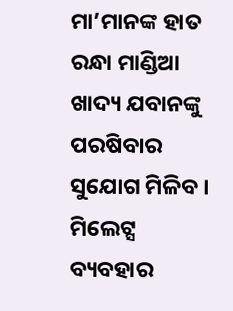ମା’ମାନଙ୍କ ହାତ ରନ୍ଧା ମାଣ୍ଡିଆ ଖାଦ୍ୟ ଯବାନଙ୍କୁ ପରଷିବାର ସୁଯୋଗ ମିଳିବ ।
ମିଲେଟ୍ସ ବ୍ୟବହାର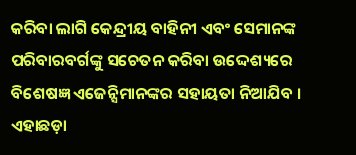କରିବା ଲାଗି କେନ୍ଦ୍ରୀୟ ବାହିନୀ ଏବଂ ସେମାନଙ୍କ ପରିବାରବର୍ଗଙ୍କୁ ସଚେତନ କରିବା ଉଦ୍ଦେଶ୍ୟରେ ବିଶେଷଜ୍ଞ ଏଜେନ୍ସିମାନଙ୍କର ସହାୟତା ନିଆଯିବ । ଏହାଛଡ଼ା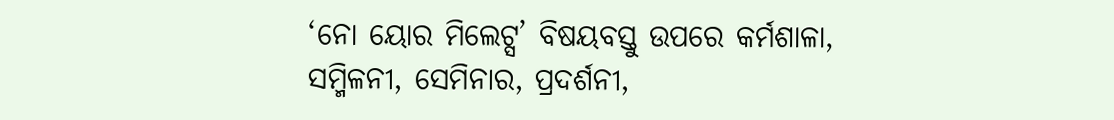‘ନୋ ୟୋର ମିଲେଟ୍ସ’ ବିଷୟବସ୍ତୁ ଉପରେ କର୍ମଶାଳା, ସମ୍ମିଳନୀ, ସେମିନାର, ପ୍ରଦର୍ଶନୀ,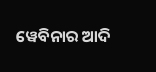ୱେବିନାର ଆଦି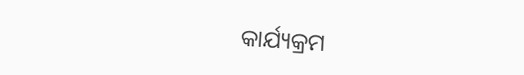କାର୍ଯ୍ୟକ୍ରମ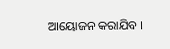ଆୟୋଜନ କରାଯିବ ।